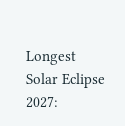Longest Solar Eclipse 2027: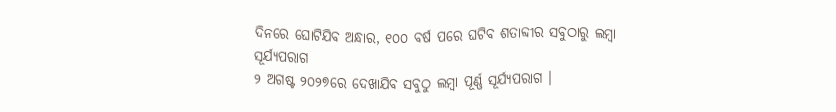ଦିନରେ ଘୋଟିଯିବ ଅନ୍ଧାର, ୧୦୦ ବର୍ଷ ପରେ ଘଟିବ ଶତାବ୍ଦୀର ସବୁଠାରୁ ଲମ୍ବା ସୂର୍ଯ୍ୟପରାଗ
୨ ଅଗଷ୍ଟ ୨୦୨୭ରେ ଦେଖାଯିବ ସବୁଠୁ ଲମ୍ବା ପୂର୍ଣ୍ଣ ସୂର୍ଯ୍ୟପରାଗ ।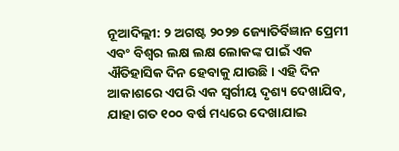ନୂଆଦିଲ୍ଲୀ: ୨ ଅଗଷ୍ଟ ୨୦୨୭ ଜ୍ୟୋତିର୍ବିଜ୍ଞାନ ପ୍ରେମୀ ଏବଂ ବିଶ୍ୱର ଲକ୍ଷ ଲକ୍ଷ ଲୋକଙ୍କ ପାଇଁ ଏକ ଐତିହାସିକ ଦିନ ହେବାକୁ ଯାଉଛି। ଏହି ଦିନ ଆକାଶରେ ଏପରି ଏକ ସ୍ୱର୍ଗୀୟ ଦୃଶ୍ୟ ଦେଖାଯିବ, ଯାହା ଗତ ୧୦୦ ବର୍ଷ ମଧ୍ୟରେ ଦେଖାଯାଇ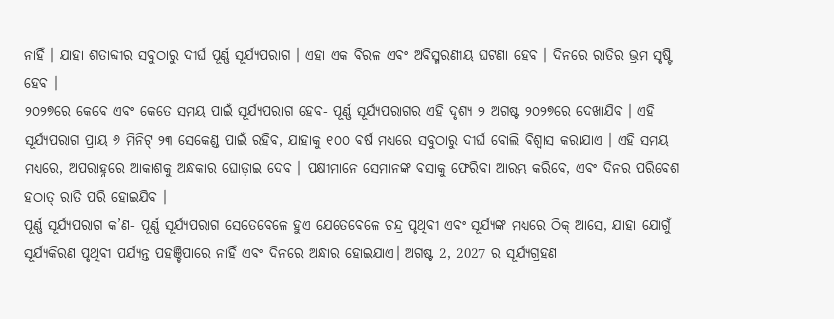ନାହିଁ । ଯାହା ଶତାବ୍ଦୀର ସବୁଠାରୁ ଦୀର୍ଘ ପୂର୍ଣ୍ଣ ସୂର୍ଯ୍ୟପରାଗ । ଏହା ଏକ ବିରଳ ଏବଂ ଅବିସ୍ମରଣୀୟ ଘଟଣା ହେବ । ଦିନରେ ରାତିର ଭ୍ରମ ସୃଷ୍ଟି ହେବ ।
୨୦୨୭ରେ କେବେ ଏବଂ କେତେ ସମୟ ପାଇଁ ସୂର୍ଯ୍ୟପରାଗ ହେବ- ପୂର୍ଣ୍ଣ ସୂର୍ଯ୍ୟପରାଗର ଏହି ଦୃଶ୍ୟ ୨ ଅଗଷ୍ଟ ୨୦୨୭ରେ ଦେଖାଯିବ । ଏହି ସୂର୍ଯ୍ୟପରାଗ ପ୍ରାୟ ୬ ମିନିଟ୍ ୨୩ ସେକେଣ୍ଡ ପାଇଁ ରହିବ, ଯାହାକୁ ୧୦୦ ବର୍ଷ ମଧ୍ୟରେ ସବୁଠାରୁ ଦୀର୍ଘ ବୋଲି ବିଶ୍ୱାସ କରାଯାଏ । ଏହି ସମୟ ମଧ୍ୟରେ, ଅପରାହ୍ନରେ ଆକାଶକୁ ଅନ୍ଧକାର ଘୋଡ଼ାଇ ଦେବ । ପକ୍ଷୀମାନେ ସେମାନଙ୍କ ବସାକୁ ଫେରିବା ଆରମ୍ଭ କରିବେ, ଏବଂ ଦିନର ପରିବେଶ ହଠାତ୍ ରାତି ପରି ହୋଇଯିବ ।
ପୂର୍ଣ୍ଣ ସୂର୍ଯ୍ୟପରାଗ କ’ଣ- ପୂର୍ଣ୍ଣ ସୂର୍ଯ୍ୟପରାଗ ସେତେବେଳେ ହୁଏ ଯେତେବେଳେ ଚନ୍ଦ୍ର ପୃଥିବୀ ଏବଂ ସୂର୍ଯ୍ୟଙ୍କ ମଧ୍ୟରେ ଠିକ୍ ଆସେ, ଯାହା ଯୋଗୁଁ ସୂର୍ଯ୍ୟକିରଣ ପୃଥିବୀ ପର୍ଯ୍ୟନ୍ତ ପହଞ୍ଚିପାରେ ନାହିଁ ଏବଂ ଦିନରେ ଅନ୍ଧାର ହୋଇଯାଏ। ଅଗଷ୍ଟ 2, 2027 ର ସୂର୍ଯ୍ୟଗ୍ରହଣ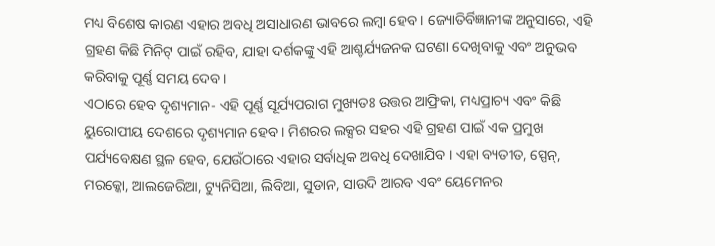ମଧ୍ୟ ବିଶେଷ କାରଣ ଏହାର ଅବଧି ଅସାଧାରଣ ଭାବରେ ଲମ୍ବା ହେବ । ଜ୍ୟୋତିର୍ବିଜ୍ଞାନୀଙ୍କ ଅନୁସାରେ, ଏହି ଗ୍ରହଣ କିଛି ମିନିଟ୍ ପାଇଁ ରହିବ, ଯାହା ଦର୍ଶକଙ୍କୁ ଏହି ଆଶ୍ଚର୍ଯ୍ୟଜନକ ଘଟଣା ଦେଖିବାକୁ ଏବଂ ଅନୁଭବ କରିବାକୁ ପୂର୍ଣ୍ଣ ସମୟ ଦେବ।
ଏଠାରେ ହେବ ଦୃଶ୍ୟମାନ- ଏହି ପୂର୍ଣ୍ଣ ସୂର୍ଯ୍ୟପରାଗ ମୁଖ୍ୟତଃ ଉତ୍ତର ଆଫ୍ରିକା, ମଧ୍ୟପ୍ରାଚ୍ୟ ଏବଂ କିଛି ୟୁରୋପୀୟ ଦେଶରେ ଦୃଶ୍ୟମାନ ହେବ । ମିଶରର ଲକ୍ସର ସହର ଏହି ଗ୍ରହଣ ପାଇଁ ଏକ ପ୍ରମୁଖ ପର୍ଯ୍ୟବେକ୍ଷଣ ସ୍ଥଳ ହେବ, ଯେଉଁଠାରେ ଏହାର ସର୍ବାଧିକ ଅବଧି ଦେଖାଯିବ । ଏହା ବ୍ୟତୀତ, ସ୍ପେନ୍, ମରକ୍କୋ, ଆଲଜେରିଆ, ଟ୍ୟୁନିସିଆ, ଲିବିଆ, ସୁଡାନ, ସାଉଦି ଆରବ ଏବଂ ୟେମେନର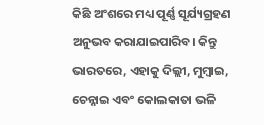କିଛି ଅଂଶରେ ମଧ୍ୟ ପୂର୍ଣ୍ଣ ସୂର୍ଯ୍ୟଗ୍ରହଣ ଅନୁଭବ କରାଯାଇପାରିବ। କିନ୍ତୁ ଭାରତରେ, ଏହାକୁ ଦିଲ୍ଲୀ, ମୁମ୍ବାଇ, ଚେନ୍ନାଇ ଏବଂ କୋଲକାତା ଭଳି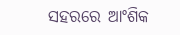ସହରରେ ଆଂଶିକ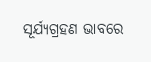ସୂର୍ଯ୍ୟଗ୍ରହଣ ଭାବରେ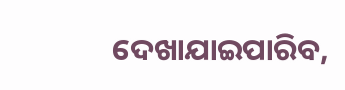ଦେଖାଯାଇପାରିବ,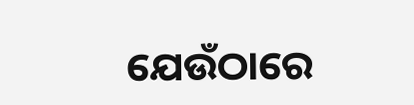ଯେଉଁଠାରେ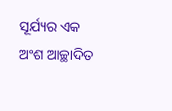ସୂର୍ଯ୍ୟର ଏକ ଅଂଶ ଆଚ୍ଛାଦିତ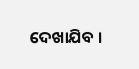ଦେଖାଯିବ ।